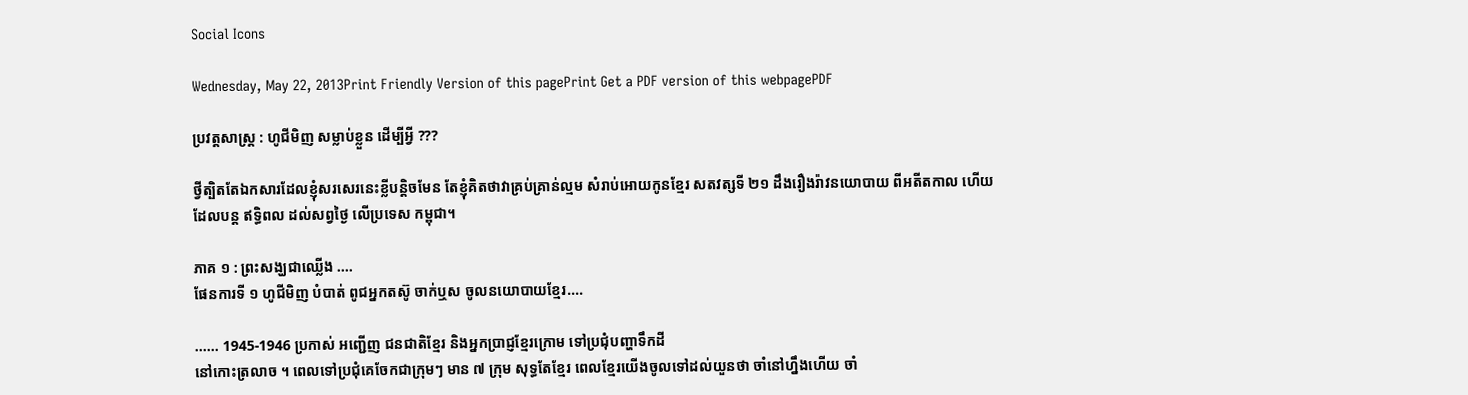Social Icons

Wednesday, May 22, 2013Print Friendly Version of this pagePrint Get a PDF version of this webpagePDF

ប្រវត្តសាស្រ្ដ : ហូជីមិញ សម្លាប់ខ្លួន ដើម្បីអ្វី ???

ថ្វីត្បិតតែឯកសារដែលខ្ញុំសរសេរនេះខ្លីបន្ដិចមែន តែខ្ញុំគិតថាវាគ្រប់គ្រាន់ល្មម សំរាប់អោយកូនខ្មែរ សតវត្សទី ២១ ដឹងរឿងរ៉ាវនយោបាយ ពីអតីតកាល ហើយដែលបន្ដ ឥទ្ធិពល ដល់សព្វថ្ងៃ លើប្រទេស កម្ពុជា។

ភាគ ១ : ព្រះសង្ឃជាឈ្លើង ....
ផែនការទី ១ ហូជីមិញ បំបាត់ ពូជអ្នកតស៊ូ ចាក់ឬស ចូលនយោបាយខ្មែរ....

...... 1945-1946 ប្រកាស់ អញ្ជើញ ជនជាតិខ្មែរ និងអ្នកប្រាជ្ញខ្មែរក្រោម ទៅប្រជុំបញ្ហាទឹកដី
នៅកោះត្រលាច ។ ពេលទៅប្រជុំគេចែកជាក្រុមៗ មាន ៧ ក្រុម សុទ្ធតែខ្មែរ ពេលខ្មែរយើងចូលទៅដល់យួនថា ចាំនៅហ្នឹងហើយ ចាំ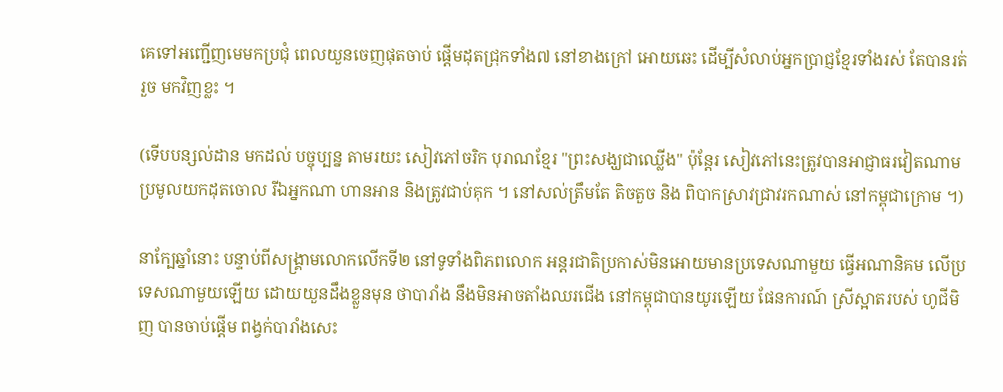គេទៅអញ្ជើញមេមកប្រជុំ ពេលយួនចេញផុតចាប់ ផ្តើមដុតជ្រុកទាំង៧ នៅខាងក្រៅ អោយឆេះ ដើម្បីសំលាប់អ្នកប្រាជ្ញខ្មែរទាំងរស់ តែបានរត់រួច មកវិញខ្លះ ។

(ទើបបន្សល់ដាន មកដល់ បច្ចុប្បន្ន តាមរយះ សៀវភៅចរិក បុរាណខ្មែរ "ព្រះសង្ឃជាឈ្លើង" ប៉ុន្ដែរ សៀវភៅនេះត្រូវបានអាជ្ញាធរវៀតណាម ប្រមូលយកដុតចោល រីឯអ្នកណា ហានអាន និងត្រូវជាប់គុក ។ នៅសល់ត្រឹមតែ តិចតួច និង ពិបាកស្រាវជ្រាវរកណាស់ នៅកម្ពុជាក្រោម ។)

នាក្បែឆ្នាំនោះ បន្ទាប់ពីសង្រ្គាមលោកលើកទី២ នៅទូទាំងពិភពលោក អន្ដរជាតិប្រកាស់មិនអោយមានប្រទេសណាមួយ ធ្វើអណានិគម លើប្រទេសណាមួយឡើយ ដោយយួនដឹងខ្លួនមុន ថាបារាំង នឹងមិនអាចតាំងឈរជើង នៅកម្ពុជាបានយូរឡើយ ផែនការណ៍ ស្រីស្អាតរបស់ ហូជីមិញ បានចាប់ផ្ដើម ពង្វក់បារាំងសេះ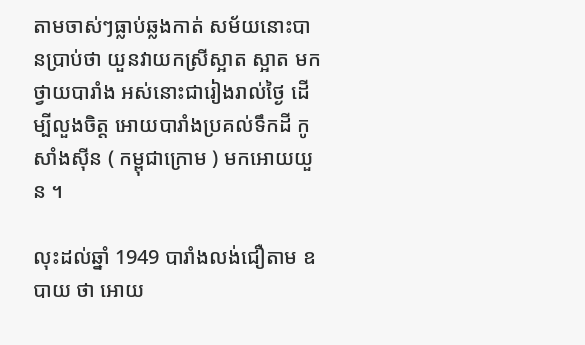តាមចាស់ៗធ្លាប់ឆ្លងកាត់ សម័យនោះបានប្រាប់ថា យួនវាយកស្រីស្អាត ស្អាត មកថ្វាយបារាំង អស់នោះជារៀងរាល់ថ្ងៃ ដើម្បីលួងចិត្ត អោយបារាំងប្រគល់ទឹកដី កូសាំងស៊ីន ( កម្ពុជាក្រោម ) មកអោយយួន ។

លុះដល់ឆ្នាំ 1949 បារាំងលង់ជឿតាម ឧបាយ ថា អោយ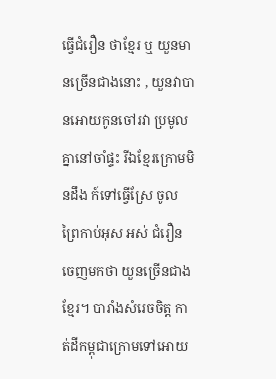ធ្វើជំរឿន ថាខ្មែរ ឬ យួនមានច្រើនជាងនោះ , យួនវាបានអោយកូនចៅរវា ប្រមូលគ្នានៅចាំផ្ទះ រីឯខ្មែរក្រោមមិនដឹង ក៍ទៅធ្វើស្រែ ចូលព្រៃកាប់អុស អស់ ជំរឿនចេញមកថា យួនច្រើនជាង ខ្មែរ។ បារាំងសំរេចចិត្ត កាត់ដីកម្ពុជាក្រោមទៅអោយ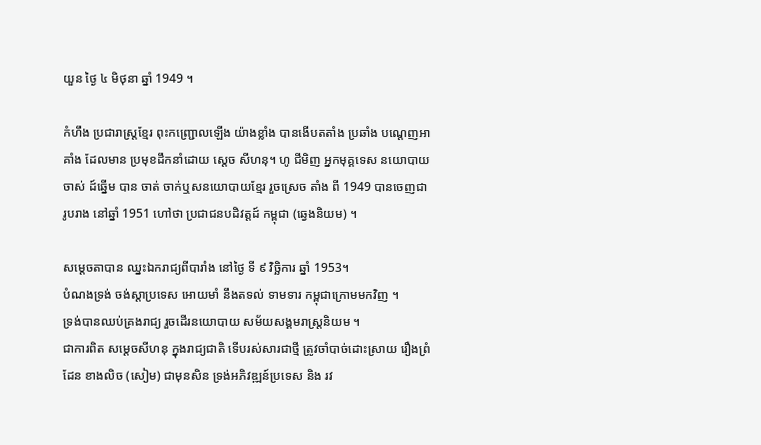យួន ថ្ងៃ ៤ មិថុនា ឆ្នាំ 1949 ។

កំហឹង ប្រជារាស្រ្ដខ្មែរ ពុះកញ្រ្ជោលឡើង យ៉ាងខ្លាំង បានងើបតតាំង ប្រឆាំង បណ្ដេញអាគាំង ដែលមាន ប្រមុខដឹកនាំដោយ ស្ដេច សីហនុ។ ហូ ជីមិញ អ្នកមុគ្គទេស នយោបាយចាស់ ដ៍ឆ្នើម បាន ចាត់ ចាក់ឬសនយោបាយខ្មែរ រួចស្រេច តាំង ពី 1949 បានចេញជា រូបរាង នៅឆ្នាំ 1951 ហៅថា ប្រជាជនបដិវត្តដ៍ កម្ពុជា (ឆ្វេងនិយម) ។

សម្ដេចតាបាន ឈ្នះឯករាជ្យពីបារាំង នៅថ្ងៃ ទី ៩ វិច្ឆិការ ឆ្នាំ 1953។
បំណងទ្រង់ ចង់ស្ដាប្រទេស អោយមាំ នឹងតទល់ ទាមទារ កម្ពុជាក្រោមមកវិញ ។
ទ្រង់បានឈប់គ្រងរាជ្យ រួចដើរនយោបាយ សម័យសង្គមរាស្រ្ដនិយម ។
ជាការពិត សម្ដេចសីហនុ ក្នុងរាជ្យជាតិ ទើបរស់សារជាថ្មី ត្រូវចាំបាច់ដោះស្រាយ រឿងព្រំដែន ខាងលិច (សៀម) ជាមុនសិន ទ្រង់អភិវឌ្ឍន៍ប្រទេស និង រវ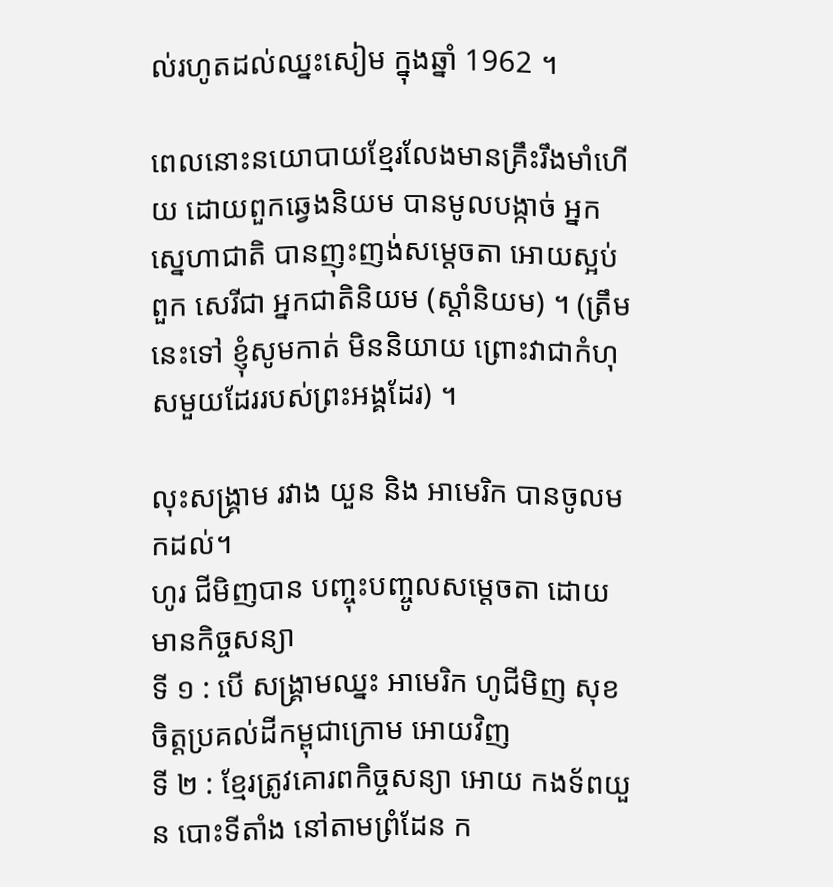ល់រហូតដល់ឈ្នះសៀម ក្នុងឆ្នាំ 1962 ។

ពេលនោះនយោបាយខ្មែរលែងមានគ្រឹះរឹងមាំហើយ ដោយពួកឆ្វេងនិយម បានមូលបង្កាច់ អ្នកស្នេហាជាតិ បានញុះញង់សម្ដេចតា អោយស្អប់ពួក សេរីជា អ្នកជាតិនិយម (ស្ដាំនិយម) ។ (ត្រឹមនេះទៅ ខ្ញុំសូមកាត់ មិននិយាយ ព្រោះវាជាកំហុសមួយដែររបស់ព្រះអង្គដែរ) ។

លុះសង្រ្គាម រវាង យួន និង អាមេរិក បានចូលមកដល់។
ហូរ ជីមិញបាន បញ្ចុះបញ្ចូលសម្ដេចតា ដោយមានកិច្ចសន្យា
ទី ១ : បើ សង្រ្គាមឈ្នះ អាមេរិក ហូជីមិញ សុខចិត្តប្រគល់ដីកម្ពុជាក្រោម អោយវិញ
ទី ២ : ខ្មែរត្រូវគោរពកិច្ចសន្យា អោយ កងទ័ពយួន បោះទីតាំង នៅតាមព្រំដែន ក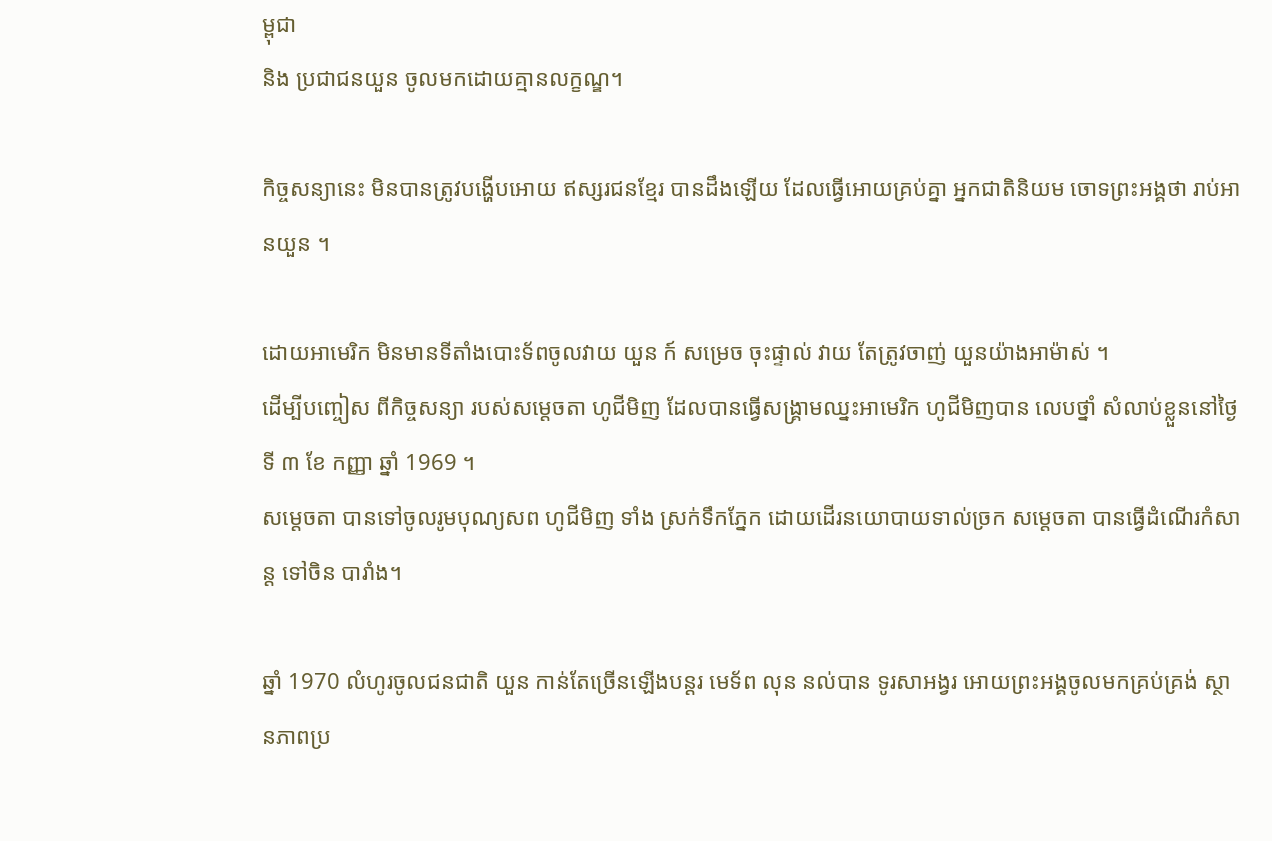ម្ពុជា
និង ប្រជាជនយួន ចូលមកដោយគ្មានលក្ខណ្ឌ។

កិច្ចសន្យានេះ មិនបានត្រូវបង្ហើបអោយ ឥស្សរជនខ្មែរ បានដឹងឡើយ ដែលធ្វើអោយគ្រប់គ្នា អ្នកជាតិនិយម ចោទព្រះអង្គថា រាប់អានយួន ។

ដោយអាមេរិក មិនមានទីតាំងបោះទ័ពចូលវាយ យួន ក៍ សម្រេច ចុះផ្ទាល់ វាយ តែត្រូវចាញ់ យួនយ៉ាងអាម៉ាស់ ។
ដើម្បីបញ្ចៀស ពីកិច្ចសន្យា របស់សម្ដេចតា ហូជីមិញ ដែលបានធ្វើសង្រ្គាមឈ្នះអាមេរិក ហូជីមិញបាន លេបថ្នាំ សំលាប់ខ្លួននៅថ្ងៃទី ៣ ខែ កញ្ញា ឆ្នាំ 1969 ។
សម្ដេចតា បានទៅចូលរូមបុណ្យសព ហូជីមិញ ទាំង ស្រក់ទឹកភ្នែក ដោយដើរនយោបាយទាល់ច្រក សម្ដេចតា បានធ្វើដំណើរកំសាន្ដ ទៅចិន បារាំង។

ឆ្នាំ 1970 លំហូរចូលជនជាតិ យួន កាន់តែច្រើនឡើងបន្ដរ មេទ័ព លុន នល់បាន ទូរសាអង្វរ អោយព្រះអង្គចូលមកគ្រប់គ្រង់ ស្ថានភាពប្រ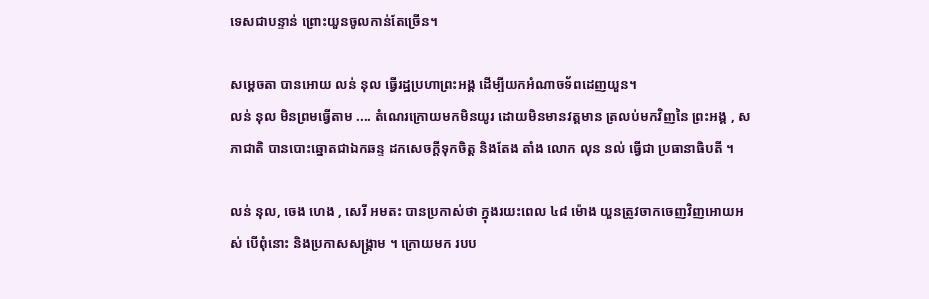ទេសជាបន្ទាន់ ព្រោះយួនចូលកាន់តែច្រើន។

សម្ដេចតា បានអោយ លន់ នុល ធ្វើរដ្ឋប្រហាព្រះអង្គ ដើម្បីយកអំណាចទ័ពដេញយួន។
លន់ នុល មិនព្រមធ្វើតាម .... តំណេរក្រោយមកមិនយូរ ដោយមិនមានវត្តមាន ត្រលប់មកវិញនៃ ព្រះអង្គ , សភាជាតិ បានបោះឆ្នោតជាឯកឆន្ទ ដកសេចក្ដីទុកចិត្ត និងតែង តាំង លោក លុន នល់ ធ្វើជា ប្រធានាធិបតី ។

លន់ នុល, ចេង ហេង , សេរី អមតះ បានប្រកាស់ថា ក្នុងរយះពេល ៤៨ ម៉ោង យួនត្រូវចាកចេញវិញអោយអស់ បើពុំនោះ និងប្រកាសសង្រ្គាម ។ ក្រោយមក របប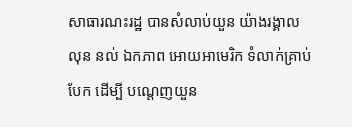សាធារណះរដ្ឋ បានសំលាប់យួន យ៉ាងរង្គាល លុន នល់ ឯកភាព អោយអាមេរិក ទំលាក់គ្រាប់បែក ដើម្បី បណ្ដេញយួន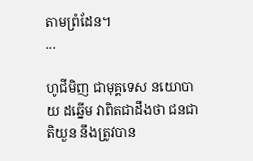តាមព្រំដែន។
...

ហូជីមិញ ជាមុគ្គទេស នយោបាយ ដឆ្នើម វាពិតជាដឹងថា ជនជាតិយួន នឹងត្រូវបាន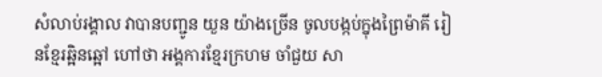សំលាប់រង្គាល វាបានបញ្ជូន យួន យ៉ាងច្រើន ចូលបង្កប់ក្នុងព្រៃម៉ាគី រៀនខ្មែរឆ្អិនឆ្អៅ ហៅថា អង្គការខ្មែរក្រហម ចាំជួយ សា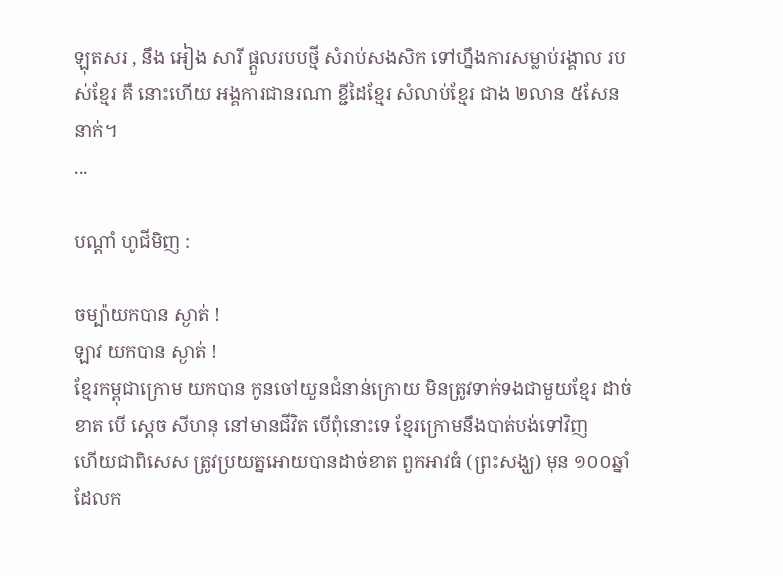ឡុតសរ , នឹង អៀង សារី ផ្ដួលរបបថ្មី សំរាប់សងសិក ទៅហ្នឹងការសម្លាប់រង្គាល របស់ខ្មែរ គឺ នោះហើយ អង្គការជានរណា ខ្ជីដៃខ្មែរ សំលាប់ខ្មែរ ជាង ២លាន ៥សែន នាក់។
...

បណ្ដាំ ហូជីមិញ :

ចម្ប៉ាយកបាន ស្ងាត់ !
ឡាវ យកបាន ស្ងាត់ !
ខ្មែរកម្ពុជាក្រោម យកបាន កូនចៅយួនជំនាន់ក្រោយ មិនត្រូវទាក់ទងជាមួយខ្មែរ ដាច់ខាត បើ ស្ដេច សីហនុ នៅមានជីវិត បើពុំនោះទេ ខ្មែរក្រោមនឹងបាត់បង់ទៅវិញ
ហើយជាពិសេស ត្រូវប្រយត្នអោយបានដាច់ខាត ពួកអាវធំ (ព្រះសង្ឃ) មុន ១០០ឆ្នាំ ដែលក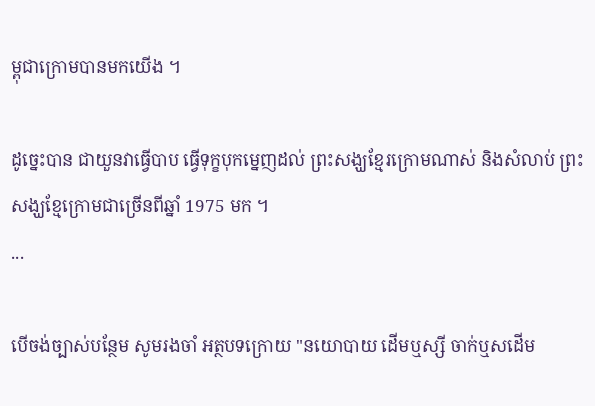ម្ពុជាក្រោមបានមកយើង ។

ដូច្នេះបាន ជាយួនវាធ្វើបាប ធ្វើទុក្ខបុកម្នេញដល់ ព្រះសង្ឃខ្មែរក្រោមណាស់ និងសំលាប់ ព្រះសង្ឃខ្មែក្រោមជាច្រើនពីឆ្នាំ 1975 មក ។
...

បើចង់ច្បាស់បន្ថែម សូមរងចាំ អត្ថបទក្រោយ "នយោបាយ ដើមឬស្សី ចាក់ឬសដើម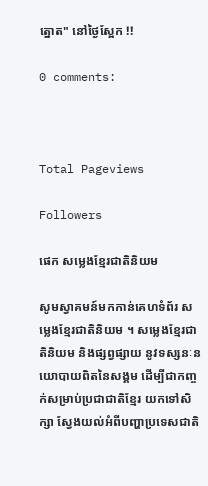ត្នោត" នៅថ្ងៃស្អែក !!

0 comments:



Total Pageviews

Followers

ផេក សម្លេងខ្មែរជាតិនិយម

សូមស្វាគមន៍មកកាន់គេហទំព័រ សម្លេងខ្មែរជាតិនិយម ។ សម្លេងខ្មែរជាតិនិយម និងផ្សព្វផ្សាយ នូវទស្សនៈនយោបាយពិតនៃសង្គម ដើម្បីជាកញ្ចក់សម្រាប់ប្រជាជាតិខ្មែរ យកទៅសិក្សា ស្វែងយល់អំពីបញ្ហាប្រទេសជាតិ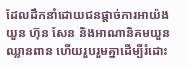ដែលដឹកនាំដោយជនផ្តាច់ការអាយ៉ងយួន ហ៊ុន សែន និងអាណានិគមយួនឈ្លានពាន ហើយរួបរួមគ្នាដើម្បីរំដោះ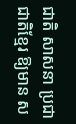ជាតិ សាសនា ប្រជាជាតិខ្មែរ ឱ្យមាន ស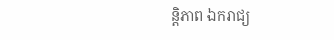ន្តិភាព ឯករាជ្យ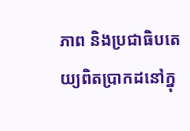ភាព និងប្រជាធិបតេយ្យពិតប្រាកដនៅក្នុ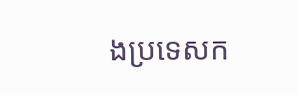ងប្រទេសក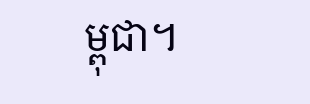ម្ពុជា។